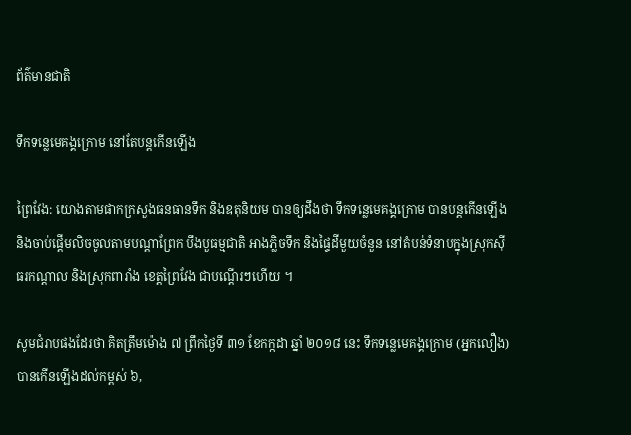ព័ត៌មានជាតិ

ទឹកទន្លេមេគង្គក្រោម នៅតែបន្តកើនឡើង

ព្រៃវែង: យោងតាមផាកក្រសួងធនធានទឹក និងឧតុនិយម បានឲ្យដឹងថា ទឹកទន្លេមេគង្គក្រោម បានបន្តកើនឡើង និងចាប់ផ្តើមលិចចូលតាមបណ្តាព្រែក បឹងបួធម្មជាតិ អាងភ្លិចទឹក និងផ្ទៃដីមួយចំនួន នៅតំបន់ទំនាបក្នុងស្រុកស៊ីធរកណ្តាល និងស្រុកពារាំង ខេត្តព្រៃវែង ជាបណ្តើរៗហើយ ។

សូមជំរាបផងដែរថា គិតត្រឹមម៉ោង ៧ ព្រឹកថ្ងៃទី ៣១ ខែកក្កដា ឆ្នាំ ២០១៨ នេះ ទឹកទន្លេមេគង្គក្រោម (អ្នកលឿង) បានកើនឡើងដល់កម្ពស់ ៦,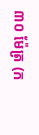៣០ ម៉ែត្រ (ក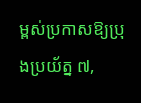ម្ពស់ប្រកាសឱ្យប្រុងប្រយ័ត្ន ៧,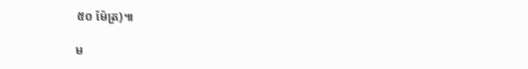៥០ ម៉ែត្រ)៕

ម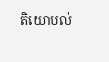តិយោបល់